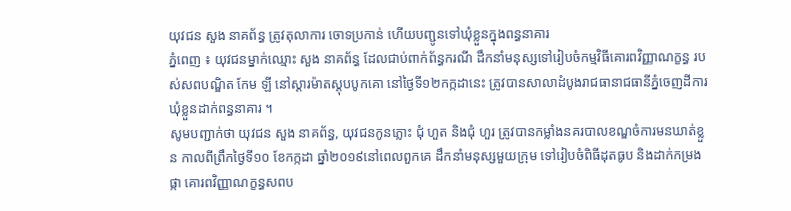យុវជន សួង នាគព័ន្ធ ត្រូវតុលាការ ចោទប្រកាន់ ហើយបញ្ជូនទៅឃុំខ្លួនក្នុងពន្ធនាគារ
ភ្នំពេញ ៖ យុវជនម្នាក់ឈ្មោះ សួង នាគព័ន្ធ ដែលជាប់ពាក់ព័ន្ធករណី ដឹកនាំមនុស្សទៅរៀបចំកម្មវិធីគោរពវិញ្ញាណក្ខន្ធ របស់សពបណ្ឌិត កែម ឡី នៅស្តារម៉ាតស្តុបបូកគោ នៅថ្ងៃទី១២កក្កដានេះ ត្រូវបានសាលាដំបូងរាជធានាជធានីភ្នំចេញដីការឃុំខ្លួនដាក់ពន្ធនាគារ ។
សូមបញ្ជាក់ថា យុវជន សួង នាគព័ន្ធ, យុវជនកូនភ្លោះ ជុំ ហួត និងជុំ ហួរ ត្រូវបានកម្លាំងនគរបាលខណ្ឌចំការមនឃាត់ខ្លួន កាលពីព្រឹកថ្ងៃទី១០ ខែកក្កដា ឆ្នាំ២០១៩នៅពេលពួកគេ ដឹកនាំមនុស្សមួយក្រុម ទៅរៀបចំពិធីដុតធូប និងដាក់កម្រងផ្កា គោរពវិញ្ញាណក្ខន្ធសពប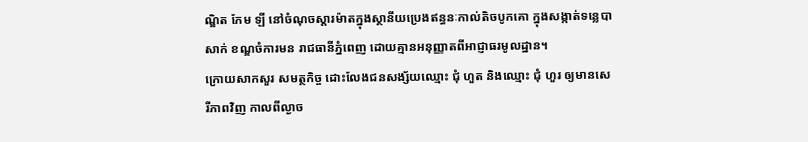ណ្ឌិត កែម ឡី នៅចំណុចស្តារម៉ាតក្នុងស្ថានីយប្រេងឥន្ធនៈកាល់តិចបូកគោ ក្នុងសង្កាត់ទន្លេបាសាក់ ខណ្ឌចំការមន រាជធានីភ្នំពេញ ដោយគ្មានអនុញ្ញាតពីអាជ្ញាធរមូលដ្ឋាន។
ក្រោយសាកសួរ សមត្ថកិច្ច ដោះលែងជនសង្ស័យឈ្មោះ ជុំ ហួត និងឈ្មោះ ជុំ ហួរ ឲ្យមានសេរីភាពវិញ កាលពីល្ងាច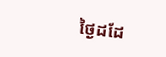ថ្ងៃដដែ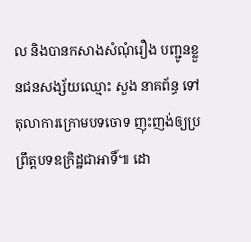ល និងបានកសាងសំណុំរឿង បញ្ជូនខ្លួនជនសង្ស័យឈ្មោះ សួង នាគព័ន្ធ ទៅតុលាការក្រោមបទចោទ ញុះញង់ឲ្យប្រព្រឹត្តបទឧក្រិដ្ឋជាអាទិ៍៕ ដោ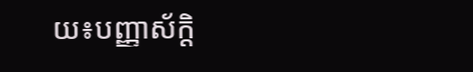យ៖បញ្ញាស័ក្តិ